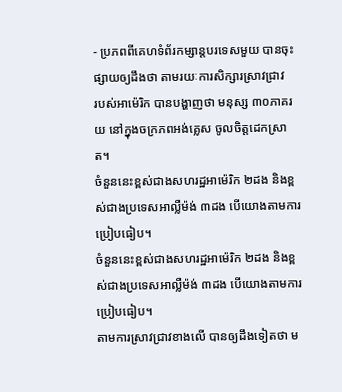- ប្រភពពីគេហទំព័រកម្សាន្តបរទេសមួយ បានចុះផ្សាយឲ្យដឹងថា តាមរយៈការសិក្សារស្រាវជ្រាវ
របស់អាម៉េរិក បានបង្ហាញថា មនុស្ស ៣០ភាគរយ នៅក្នុងចក្រភពអង់គ្លេស ចូលចិត្តដេកស្រាត។
ចំនួននេះខ្ពស់ជាងសហរដ្ឋអាម៉េរិក ២ដង និងខ្ពស់ជាងប្រទេសអាល្លឺម៉ង់ ៣ដង បើយោងតាមការ
ប្រៀបធៀប។
ចំនួននេះខ្ពស់ជាងសហរដ្ឋអាម៉េរិក ២ដង និងខ្ពស់ជាងប្រទេសអាល្លឺម៉ង់ ៣ដង បើយោងតាមការ
ប្រៀបធៀប។
តាមការស្រាវជ្រាវខាងលើ បានឲ្យដឹងទៀតថា ម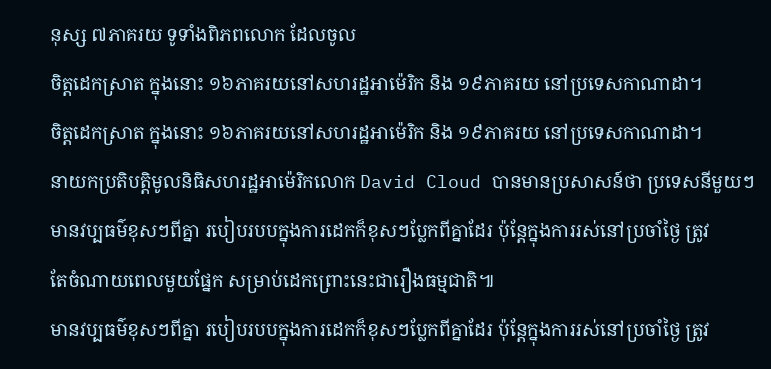នុស្ស ៧ភាគរយ ទូទាំងពិភពលោក ដែលចូល
ចិត្តដេកស្រាត ក្នុងនោះ ១៦ភាគរយនៅសហរដ្ឋអាម៉េរិក និង ១៩ភាគរយ នៅប្រទេសកាណាដា។
ចិត្តដេកស្រាត ក្នុងនោះ ១៦ភាគរយនៅសហរដ្ឋអាម៉េរិក និង ១៩ភាគរយ នៅប្រទេសកាណាដា។
នាយកប្រតិបត្តិមូលនិធិសហរដ្ឋអាម៉េរិកលោក David Cloud បានមានប្រសាសន៍ថា ប្រទេសនីមួយៗ
មានវប្បធម៌ខុសៗពីគ្នា របៀបរបបក្នុងការដេកក៏ខុសៗប្លែកពីគ្នាដែរ ប៉ុន្តែក្នុងការរស់នៅប្រចាំថ្ងៃ ត្រូវ
តែចំណាយពេលមួយផ្នែក សម្រាប់ដេកព្រោះនេះជារឿងធម្មជាតិ៕
មានវប្បធម៌ខុសៗពីគ្នា របៀបរបបក្នុងការដេកក៏ខុសៗប្លែកពីគ្នាដែរ ប៉ុន្តែក្នុងការរស់នៅប្រចាំថ្ងៃ ត្រូវ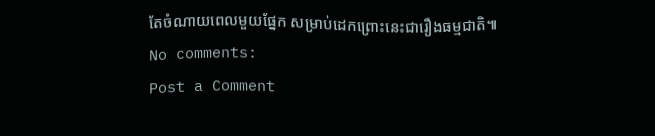តែចំណាយពេលមួយផ្នែក សម្រាប់ដេកព្រោះនេះជារឿងធម្មជាតិ៕
No comments:
Post a Comment